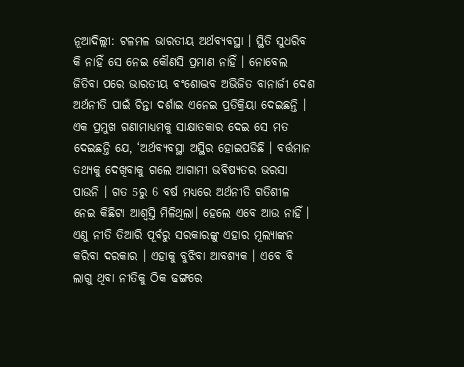ନୂଆଦିଲ୍ଲୀ: ଟଳମଳ ଭାରତୀୟ ଅର୍ଥବ୍ୟବସ୍ଥା । ସ୍ଥିତି ସୁଧରିବ କି ନାହିଁ ସେ ନେଇ କୌଣସି ପ୍ରମାଣ ନାହିଁ । ନୋବେଲ ଜିତିବା ପରେ ଭାରତୀୟ ବଂଶୋଦ୍ଭବ ଅଭିଜିତ ବାନାର୍ଜୀ ଦେଶ ଅର୍ଥନୀତି ପାଇଁ ଚିନ୍ତା ଦର୍ଶାଇ ଏନେଇ ପ୍ରତିକ୍ରିୟା ଦେଇଛନ୍ତି ।
ଏକ ପ୍ରମୁଖ ଗଣାମାଧ୍ୟମକୁ ସାକ୍ଷାତକାର ଦେଇ ସେ ମତ ଦେଇଛନ୍ତି ଯେ, ‘ଅର୍ଥବ୍ୟବସ୍ଥା ଅସ୍ଥିର ହୋଇପଡିଛି । ବର୍ତ୍ତମାନ ତଥ୍ୟକୁ ଦେଖିବାକୁ ଗଲେ ଆଗାମୀ ଭବିଷ୍ୟତର ଭରସା ପାଉନି । ଗତ 5ରୁ 6 ବର୍ଷ ମଧ୍ୟରେ ଅର୍ଥନୀତି ଗତିଶୀଳ ନେଇ କିଛିଟା ଆଶ୍ବସ୍ତି ମିଳିଥିଲା। ହେଲେ ଏବେ ଆଉ ନାହିଁ । ଏଣୁ ନୀତି ତିଆରି ପୂର୍ବରୁ ସରକାରଙ୍କୁ ଏହାର ମୂଲ୍ୟାଙ୍କନ କରିବା ଦରକାର । ଏହାକୁ ବୁଝିବା ଆବଶ୍ୟକ । ଏବେ ବି ଲାଗୁ ଥିବା ନୀତିକୁ ଠିକ ଢଙ୍ଗରେ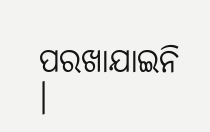ପରଖାଯାଇନି ।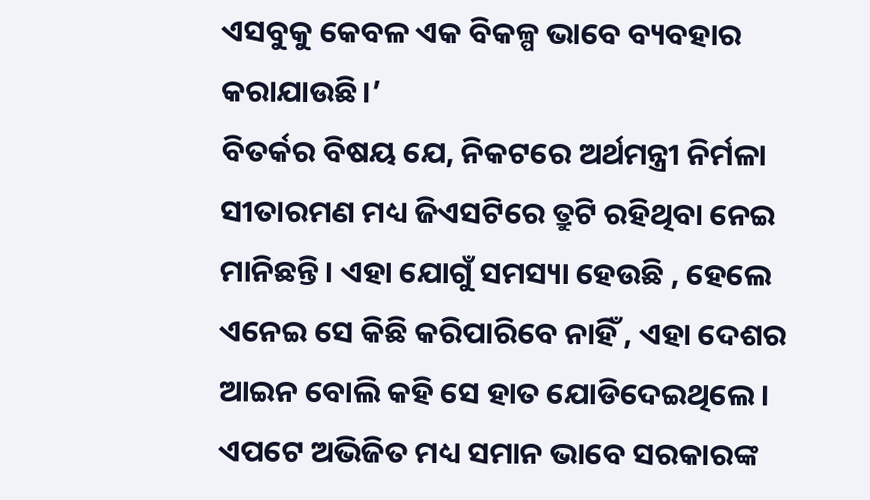ଏସବୁକୁ କେବଳ ଏକ ବିକଳ୍ପ ଭାବେ ବ୍ୟବହାର କରାଯାଉଛି।’
ବିତର୍କର ବିଷୟ ଯେ, ନିକଟରେ ଅର୍ଥମନ୍ତ୍ରୀ ନିର୍ମଳା ସୀତାରମଣ ମଧ୍ୟ ଜିଏସଟିରେ ତ୍ରୁଟି ରହିଥିବା ନେଇ ମାନିଛନ୍ତି। ଏହା ଯୋଗୁଁ ସମସ୍ୟା ହେଉଛି , ହେଲେ ଏନେଇ ସେ କିଛି କରିପାରିବେ ନାହିଁ , ଏହା ଦେଶର ଆଇନ ବୋଲି କହି ସେ ହାତ ଯୋଡିଦେଇଥିଲେ। ଏପଟେ ଅଭିଜିତ ମଧ୍ୟ ସମାନ ଭାବେ ସରକାରଙ୍କ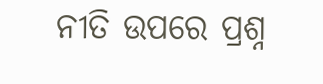ନୀତି ଉପରେ ପ୍ରଶ୍ନ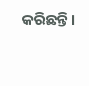କରିଛନ୍ତି।